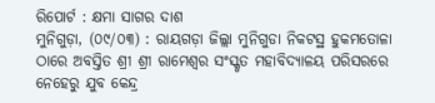ରିପୋର୍ଟ : କ୍ଷମା ସାଗର ଦାଶ
ମୁନିଗୁଡ଼ା, (୦୯/୦୩) : ରାୟଗଡ଼ା ଜିଲ୍ଲା ମୁନିଗୁଡା ନିକଟସ୍ଥ ହୁକମତୋଳା ଠାରେ ଅବସ୍ତିତ ଶ୍ରୀ ଶ୍ରୀ ରାମେଶ୍ବର ସଂସ୍କୃତ ମହାବିଦ୍ୟାଳୟ ପରିସରରେ ନେହେରୁ ଯୁବ କେନ୍ଦ୍ର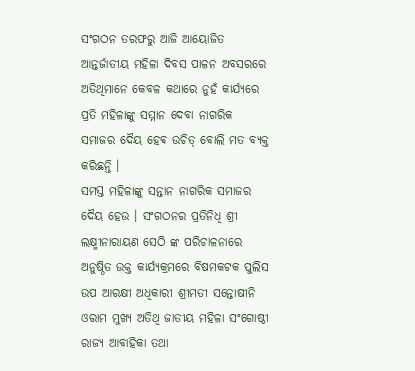ସଂଗଠନ ତରଫରୁ ଆଜି ଆୟୋଜିତ ଆନ୍ତର୍ଜାତୀୟ ମହିଳା ଦିବସ ପାଳନ ଅବସରରେ ଅତିଥିମାନେ କେବଳ କଥାରେ ନୁହଁ କାର୍ଯ୍ୟରେ ପ୍ରତି ମହିଳାଙ୍କୁ ସମ୍ମାନ ଦେବା ନାଗରିକ ସମାଜର ଦୈୟ ହେଵ ଉଚିତ୍ ବୋଲି ମତ ବ୍ୟକ୍ତ କରିଛନ୍ତି ।
ସମସ୍ତ ମହିଳାଙ୍କୁ ସନ୍ତାନ ନାଗରିକ ସମାଜର ଦୈୟ ହେଉ । ସଂଗଠନର ପ୍ରତିନିଧି ଶ୍ରୀ ଲକ୍ଷ୍ମୀନାରାୟଣ ସେଠି ଙ୍କ ପରିଚାଳନାରେ ଅନୁଷ୍ଠିତ ଉକ୍ତ କାର୍ଯ୍ୟକ୍ରମରେ ବିଷମକଟକ ପୁଲିସ ଉପ ଆରକ୍ଷୀ ଅଧିକାରୀ ଶ୍ରୀମତୀ ସନ୍ତୋଷୀନି ଓରାମ ମୁଖ୍ୟ ଅତିଥି ଜାତୀୟ ମହିଳା ସଂଗୋଷ୍ଠୀ ରାଜ୍ୟ ଆବାହିକା ତଥା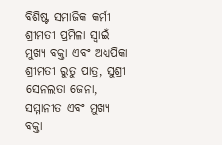ବିଶିଷ୍ଟ ସମାଜିକ କର୍ମୀ ଶ୍ରୀମତୀ ପ୍ରମିଳା ସ୍ବାଇଁ ମୁଖ୍ୟ ବକ୍ତା ଏବଂ ଅଧ୍ୟପିକା ଶ୍ରୀମତୀ ରୁତୁ ପାତ୍ର, ସୁଶ୍ରୀ ସେନଲତା ଜେନା, ସମ୍ମାନୀତ ଏବଂ ମୁଖ୍ୟ ବକ୍ତା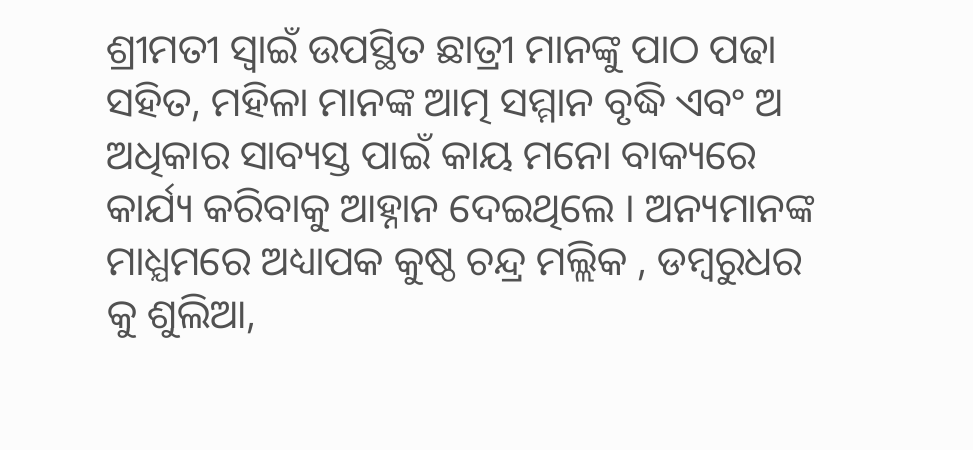ଶ୍ରୀମତୀ ସ୍ବାଇଁ ଉପସ୍ଥିତ ଛାତ୍ରୀ ମାନଙ୍କୁ ପାଠ ପଢା ସହିତ, ମହିଳା ମାନଙ୍କ ଆତ୍ମ ସମ୍ମାନ ବୃଦ୍ଧି ଏବଂ ଅ ଅଧିକାର ସାବ୍ୟସ୍ତ ପାଇଁ କାୟ ମନୋ ବାକ୍ୟରେ କାର୍ଯ୍ୟ କରିବାକୁ ଆହ୍ନାନ ଦେଇଥିଲେ । ଅନ୍ୟମାନଙ୍କ ମାଧ୍ଯମରେ ଅଧ୍ୟାପକ କୁଷ୍ଠ ଚନ୍ଦ୍ର ମଲ୍ଲିକ , ଡମ୍ବରୁଧର କୁ ଶୁଲିଆ,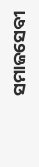ସମାଜସେବୀ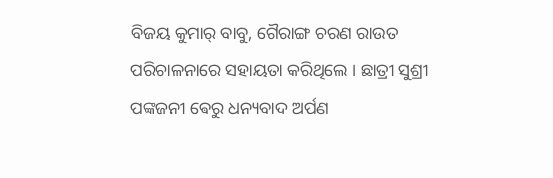ବିଜୟ କୁମାର୍ ବାବୁ, ଗୈରାଙ୍ଗ ଚରଣ ରାଉତ ପରିଚାଳନାରେ ସହାୟତା କରିଥିଲେ । ଛାତ୍ରୀ ସୁଶ୍ରୀ ପଙ୍କଜନୀ ଵେରୁ ଧନ୍ୟବାଦ ଅର୍ପଣ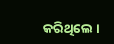କରିଥିଲେ ।